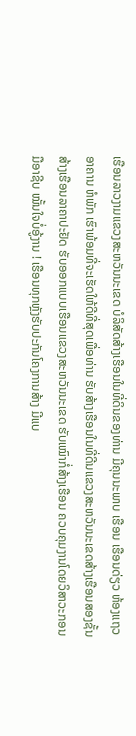ເຮືອນລາວງາມແຂວງສະຫວັນນະເຂດ ບໍລິສັດສ້າງເຮືອນໃນທີ່ດິນຂອງທ່ານ ມີຄຸນນະພາບ ເຮືອນ ເຮືອນດ່ຽວ ຫ້ອງແຖວ ອາຄານ ຫໍພັກ ເຮົາພ້ອມທີ່ຈະເຮັດໃຫ້ດີທີ່ສຸດເພື່ອທ່ານ ຮັບສ້າງເຮືອນໃນທີ່ດີນແຂວງສະຫວັນນະເຂດສ້າງເຮືອນສອງຊັ້ນ ສ້າງເຮືອນລາຄາປະຢັດ ຮັບອອກແບບເຮືອນແຂວງສະຫວັນນະເຂດ ຮັບເໝົາກໍ່ສ້າງເຮືອນ ຄວບຄຸມງານໂດຍວິສາວະກອນມືອາຊີບ ໝັ້ນໃຈບໍ່ອູ້ງານ ! ເຮືອນທຸກຫຼັງຮັບປະກັນໂຄງການສ້າງ ມີແບ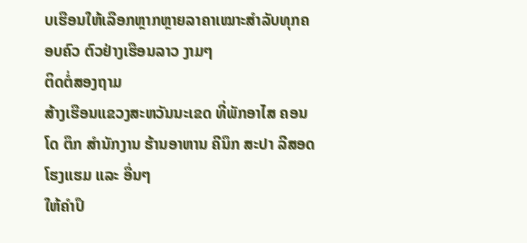ບເຮືອນໃຫ້ເລືອກຫຼາກຫຼາຍລາຄາເໝາະສຳລັບທຸກຄອບຄົວ ຕົວຢ່າງເຮືອນລາວ ງາມໆ
ຕິດຕໍ່ສອງຖາມ
ສ້າງເຮືອນແຂວງສະຫວັນນະເຂດ ທີ່ພັກອາໄສ ຄອນໂດ ຕຶກ ສຳນັກງານ ຮ້ານອາຫານ ຄີນຶກ ສະປາ ລີສອດ ໂຮງແຮມ ແລະ ອື່ນໆ
ໃຫ້ຄຳປຶ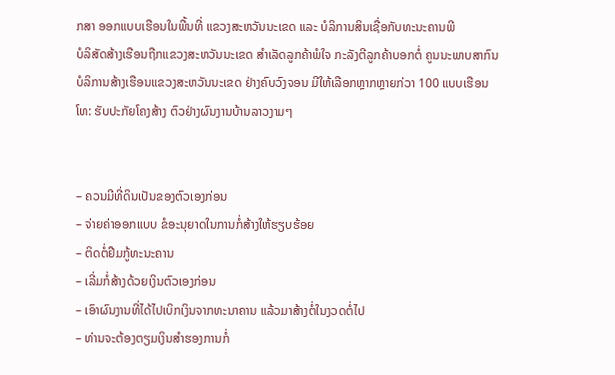ກສາ ອອກແບບເຮືອນໃນພື້ນທີ່ ແຂວງສະຫວັນນະເຂດ ແລະ ບໍລິການສິນເຊື່ອກັບທະນະຄານພີ
ບໍລິສັດສ້າງເຮືອນຖືກແຂວງສະຫວັນນະເຂດ ສຳເລັດລູກຄ້າພໍໃຈ ກະລັງຕີລູກຄ້າບອກຕໍ່ ຄູນນະພາບສາກົນ
ບໍລິການສ້າງເຮືອນແຂວງສະຫວັນນະເຂດ ຢ່າງຄົບວົງຈອນ ມີໃຫ້ເລືອກຫຼາກຫຼາຍກ່ວາ 100 ແບບເຮືອນ ໂທ: ຮັບປະກັຍໂຄງສ້າງ ຕົວຢ່າງຜົນງານບ້ານລາວງາມໆ


– ຄວນມີທີ່ດິນເປັນຂອງຕົວເອງກ່ອນ
– ຈ່າຍຄ່າອອກແບບ ຂໍອະນຸຍາດໃນການກໍ່ສ້າງໃຫ້ຮຽບຮ້ອຍ
– ຕິດຕໍ່ຢືມກູ້ທະນະຄານ
– ເລີ່ມກໍ່ສ້າງດ້ວຍເງິນຕົວເອງກ່ອນ
– ເອົາຜົນງານທີ່ໄດ້ໄປເບິກເງິນຈາກທະນາຄານ ແລ້ວມາສ້າງຕໍ່ໃນງວດຕໍ່ໄປ
– ທ່ານຈະຕ້ອງຕຽມເງິນສຳຮອງການກໍ່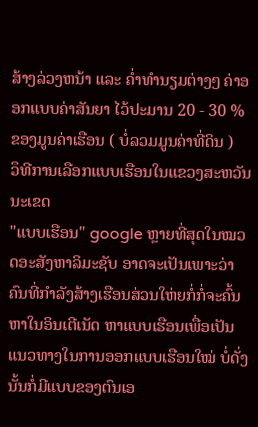ສ້າງລ່ວງຫນ້າ ແລະ ຄ່ຳທຳນຽມຕ່າງໆ ຄ່າອອກແບບຄ່າສັນຍາ ໄວ້ປະມານ 20 - 30 % ຂອງມູນຄ່າເຮືອນ ( ບໍ່ລວມມູນຄ່າທີ່ດິນ )
ວຶທີການເລືອກແບບເຮືອນໃນແຂວງສະຫວັນນະເຂດ
"ແບບເຮືອນ" google ຫຼາຍທີ່ສຸດໃນໝວດອະສັງຫາລິມະຊັບ ອາດຈະເປັນເພາະວ່າຄົນທີ່ກຳລັງສ້າງເຮືອນສ່ວນໃຫ່ຍກໍ່ກໍ່ຈະຄົ້ນຫາໃນອິນເຕີເນັດ ຫາແບບເຮືອນເພື່ອເປັນແນວທາງໃນການອອກແບບເຮືອນໃໝ່ ບໍ່ດັ່ງນັ້ນກໍ່ມີແບບຂອງຕົນເອ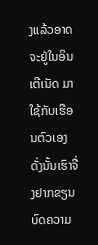ງແລ້ວອາດຈະຢູ່ໃນອິນເຕີເນັດ ມາໃຊ້ກັບເຮືອນຕົວເອງ ດັ່ງນັ້ນເຮົາຈື່ງຢາກຂຽນບົດຄວາມ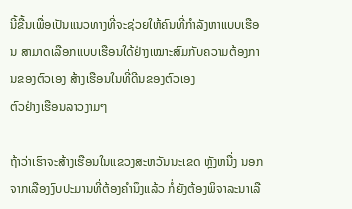ນີ້ຂື້ນເພື່ອເປັນແນວທາງທີ່ຈະຊ່ວຍໃຫ້ຄົນທີ່ກຳລັງຫາແບບເຮືອນ ສາມາດເລືອກແບບເຮືອນໃດ້ຢ່າງເໝາະສົມກັບຄວາມຕ້ອງການຂອງຕົວເອງ ສ້າງເຮືອນໃນທີ່ດີນຂອງຕົວເອງ
ຕົວຢ່າງເຮືອນລາວງາມໆ

ຖ້າວ່າເຮົາຈະສ້າງເຮືອນໃນແຂວງສະຫວັນນະເຂດ ຫຼັງຫນື່ງ ນອກຈາກເລືອງງົບປະມານທີ່ຕ້ອງຄຳນຶງແລ້ວ ກໍ່ຍັງຕ້ອງພິຈາລະນາເລື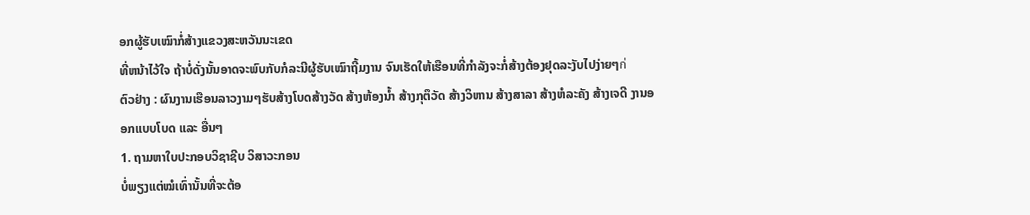ອກຜູ້ຮັບເໝົາກໍ່ສ້າງແຂວງສະຫວັນນະເຂດ
ທີ່ຫນ້າໄວ້ໃຈ ຖ້າບໍ່ດັ່ງນັ້ນອາດຈະພົບກັບກໍລະນີຜູ້ຮັບເໝົາຖີ້ມງານ ຈົນເຮັດໃຫ້ເຮືອນທີ່ກຳລັງຈະກໍ່ສ້າງຕ້ອງຢຸດລະງັບໄປງ່າຍໆก่
ຕົວຢ່າງ : ຜົນງານເຮືອນລາວງາມໆຮັບສ້າງໂບດສ້າງວັດ ສ້າງຫ້ອງນ້ຳ ສ້າງກຸຕຶວັດ ສ້າງວິຫານ ສ້າງສາລາ ສ້າງຫໍລະຄັງ ສ້າງເຈດີ ງານອອກແບບໂບດ ແລະ ອື່ນໆ
1. ຖາມຫາໃບປະກອບວິຊາຊີບ ວິສາວະກອນ
ບໍ່ພຽງແຕ່ໝໍເທົ່ານັ້ນທີ່ຈະຕ້ອ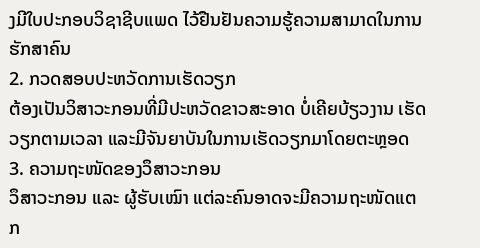ງມີໃບປະກອບວິຊາຊີບແພດ ໄວ້ຢືນຢັນຄວາມຮູ້ຄວາມສາມາດໃນການຮັກສາຄົນ
2. ກວດສອບປະຫວັດການເຮັດວຽກ
ຕ້ອງເປັນວິສາວະກອນທີ່ມີປະຫວັດຂາວສະອາດ ບໍ່ເຄີຍບ້ຽວງານ ເຮັດວຽກຕາມເວລາ ແລະມີຈັນຍາບັນໃນການເຮັດວຽກມາໂດຍຕະຫຼອດ
3. ຄວາມຖະໜັດຂອງວຶສາວະກອນ
ວຶສາວະກອນ ແລະ ຜູ້ຮັບເໝົາ ແຕ່ລະຄົນອາດຈະມີຄວາມຖະໜັດແຕກ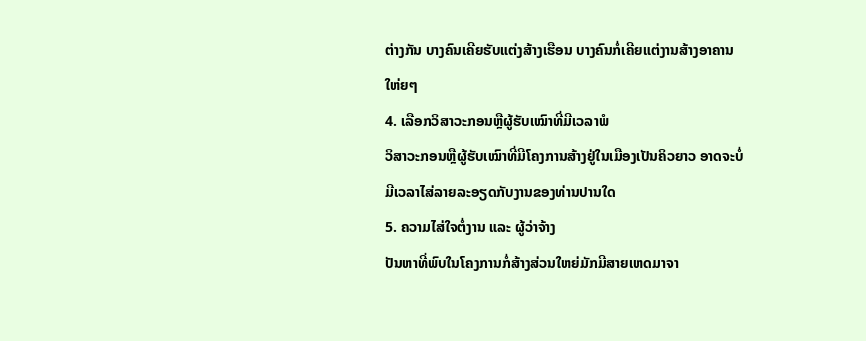ຕ່າງກັນ ບາງຄົນເຄີຍຮັບແຕ່ງສ້າງເຮືອນ ບາງຄົນກໍ່ເຄີຍແຕ່ງານສ້າງອາຄານໃຫ່ຍໆ
4. ເລືອກວິສາວະກອນຫຼືຜູ້ຮັບເໝົາທີ່ມີເວລາພໍ
ວິສາວະກອນຫຼືຜູ້ຮັບເໝົາທີ່ມີໂຄງການສ້າງຢູ່ໃນເມືອງເປັນຄິວຍາວ ອາດຈະບໍ່ມີເວລາໄສ່ລາຍລະອຽດກັບງານຂອງທ່ານປານໃດ
5. ຄວາມໄສ່ໃຈຕໍ່ງານ ແລະ ຜູ້ວ່າຈ້າງ
ປັນຫາທີ່ພົບໃນໂຄງການກໍ່ສ້າງສ່ວນໃຫຍ່ມັກມີສາຍເຫດມາຈາ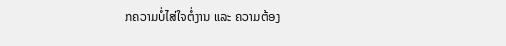ກຄວາມບໍ່ໄສ່ໃຈຕໍ່ງານ ແລະ ຄວາມຕ້ອງ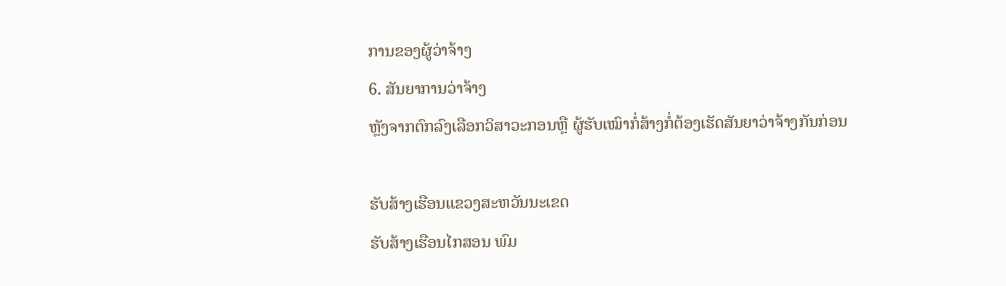ການຂອງຜູ້ວ່າຈ້າງ
6. ສັນຍາການວ່າຈ້າງ
ຫຼັງຈາກຕົກລົງເລືອກວິສາວະກອນຫຼື ຜູ້ຮັບເໝົາກໍ່ສ້າງກໍ່ຕ້ອງເຮັດສັນຍາວ່າຈ້າງກັນກ່ອນ

ຮັບສ້າງເຮືອນແຂວງສະຫວັນນະເຂດ
ຮັບສ້າງເຮືອນໄກສອນ ພົມ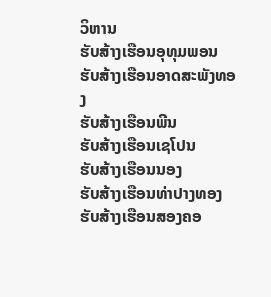ວິຫານ
ຮັບສ້າງເຮືອນອຸທຸມພອນ
ຮັບສ້າງເຮືອນອາດສະພັງທອງ
ຮັບສ້າງເຮືອນພີນ
ຮັບສ້າງເຮືອນເຊໂປນ
ຮັບສ້າງເຮືອນນອງ
ຮັບສ້າງເຮືອນທ່າປາງທອງ
ຮັບສ້າງເຮືອນສອງຄອ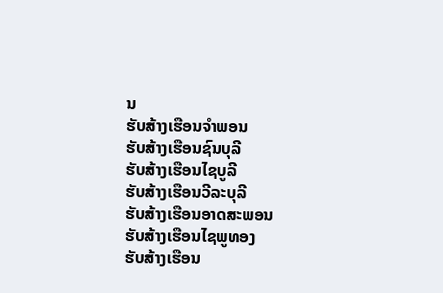ນ
ຮັບສ້າງເຮືອນຈຳພອນ
ຮັບສ້າງເຮືອນຊົນບຸລີ
ຮັບສ້າງເຮືອນໄຊບູລີ
ຮັບສ້າງເຮືອນວີລະບຸລີ
ຮັບສ້າງເຮືອນອາດສະພອນ
ຮັບສ້າງເຮືອນໄຊພູທອງ
ຮັບສ້າງເຮືອນ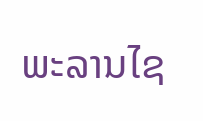ພະລານໄຊ